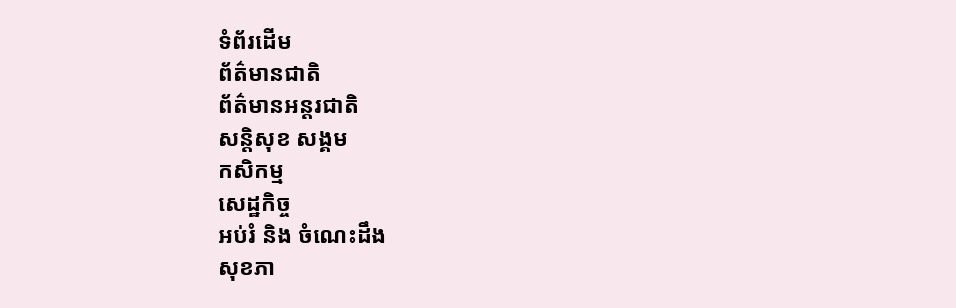ទំព័រដើម
ព័ត៌មានជាតិ
ព័ត៌មានអន្តរជាតិ
សន្តិសុខ សង្គម
កសិកម្ម
សេដ្ឋកិច្ច
អប់រំ និង ចំណេះដឹង
សុខភា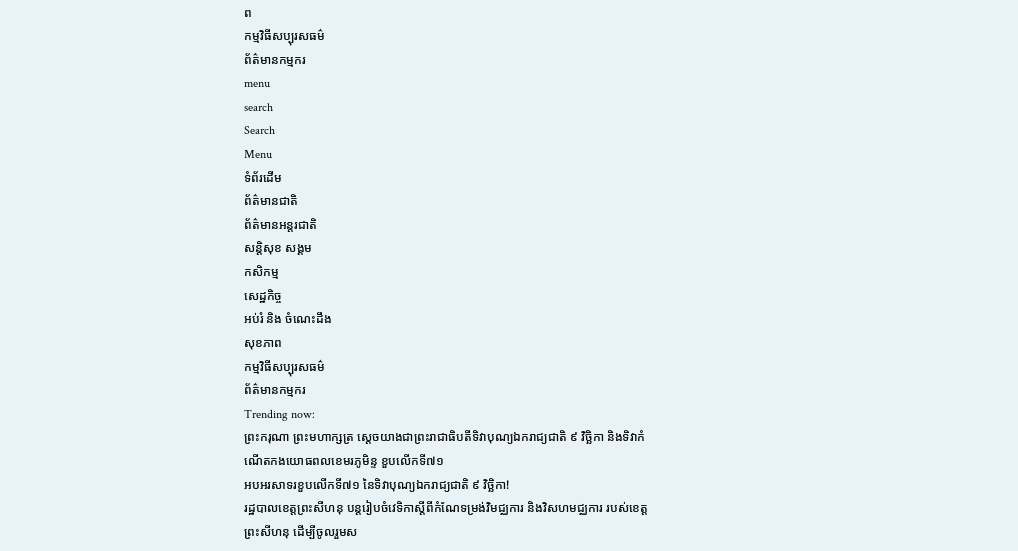ព
កម្មវិធីសប្បុរសធម៌
ព័ត៌មានកម្មករ
menu
search
Search
Menu
ទំព័រដើម
ព័ត៌មានជាតិ
ព័ត៌មានអន្តរជាតិ
សន្តិសុខ សង្គម
កសិកម្ម
សេដ្ឋកិច្ច
អប់រំ និង ចំណេះដឹង
សុខភាព
កម្មវិធីសប្បុរសធម៌
ព័ត៌មានកម្មករ
Trending now:
ព្រះករុណា ព្រះមហាក្សត្រ ស្ដេចយាងជាព្រះរាជាធិបតីទិវាបុណ្យឯករាជ្យជាតិ ៩ វិច្ឆិកា និងទិវាកំណើតកងយោធពលខេមរភូមិន្ទ ខួបលើកទី៧១
អបអរសាទរខួបលើកទី៧១ នៃទិវាបុណ្យឯករាជ្យជាតិ ៩ វិច្ឆិកា!
រដ្ឋបាលខេត្តព្រះសីហនុ បន្ដរៀបចំវេទិកាស្ដីពីកំណែទម្រង់វិមជ្ឈការ និងវិសហមជ្ឈការ របស់ខេត្តព្រះសីហនុ ដើម្បីចូលរួមស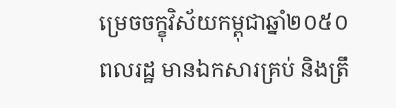ម្រេចចក្ខុវិស័យកម្ពុជាឆ្នាំ២០៥០
ពលរដ្ឋ មានឯកសារគ្រប់ និងត្រឹ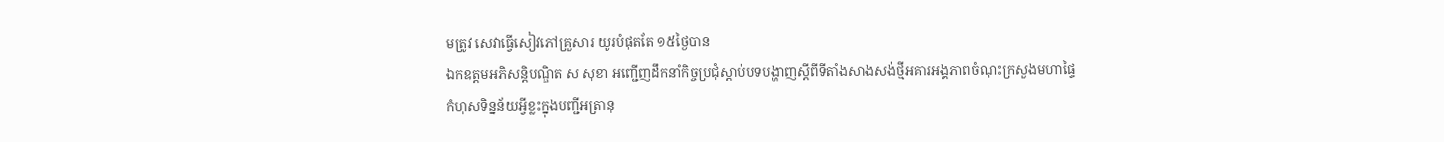មត្រូវ សេវាធ្វើសៀវភៅគ្រួសារ យូរបំផុតតែ ១៥ថ្ងៃបាន
ឯកឧត្តមអភិសន្តិបណ្ឌិត ស សុខា អញ្ជើញដឹកនាំកិច្ចប្រជុំស្តាប់បទបង្ហាញស្តីពីទីតាំងសាងសង់ថ្មីអគារអង្គភាពចំណុះក្រសួងមហាផ្ទៃ
កំហុសទិន្នន័យអ្វីខ្លះក្នុងបញ្ជីអត្រានុ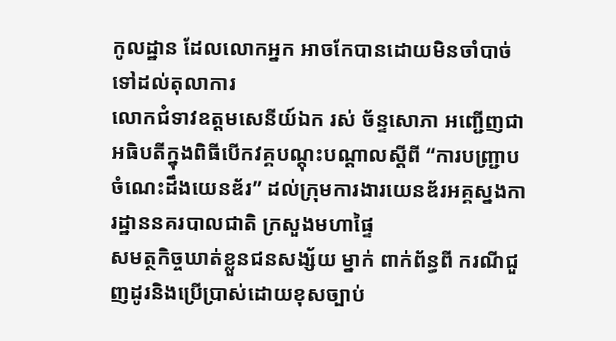កូលដ្ឋាន ដែលលោកអ្នក អាចកែបានដោយមិនចាំបាច់ទៅដល់តុលាការ
លោកជំទាវឧត្តមសេនីយ៍ឯក រស់ ច័ន្ទសោភា អញ្ជើញជាអធិបតីក្នុងពិធីបើកវគ្គបណ្តុះបណ្តាលស្តីពី “ការបញ្ជ្រាបចំណេះដឹងយេនឌ័រ” ដល់ក្រុមការងារយេនឌ័រអគ្គស្នងការដ្ឋាននគរបាលជាតិ ក្រសួងមហាផ្ទៃ
សមត្ថកិច្ចឃាត់ខ្លួនជនសង្ស័យ ម្នាក់ ពាក់ព័ន្ធពី ករណីជួញដូរនិងប្រើប្រាស់ដោយខុសច្បាប់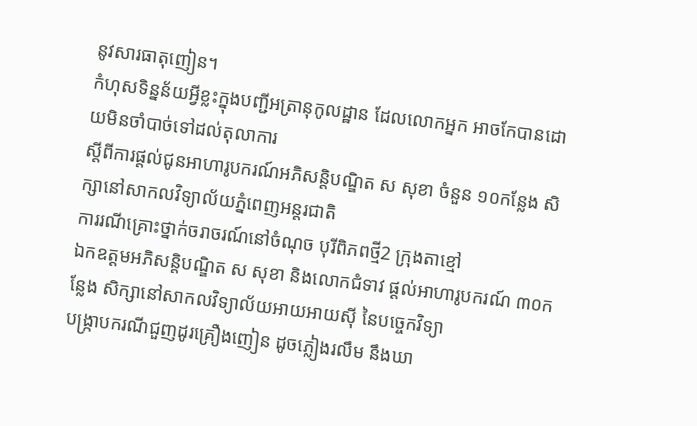នូវសារធាតុញៀន។
កំហុសទិន្នន័យអ្វីខ្លះក្នុងបញ្ជីអត្រានុកូលដ្ឋាន ដែលលោកអ្នក អាចកែបានដោយមិនចាំបាច់ទៅដល់តុលាការ
ស្តីពីការផ្តល់ជូនអាហារូបករណ៍អភិសន្តិបណ្ឌិត ស សុខា ចំនួន ១០កន្លែង សិក្សានៅសាកលវិទ្យាល័យភ្នំពេញអន្តរជាតិ
ការរណីគ្រោះថ្នាក់ចរាចរណ៍នៅចំណុច បុរីពិភពថ្មី2 ក្រុងតាខ្មៅ
ឯកឧត្តមអភិសន្តិបណ្ឌិត ស សុខា និងលោកជំទាវ ផ្តល់អាហារូបករណ៍ ៣០កន្លែង សិក្សានៅសាកលវិទ្យាល័យអាយអាយស៊ី នៃបច្ចេកវិទ្យា
បង្ក្រាបករណីជួញដូរគ្រឿងញៀន ដូចភ្លៀងរលឹម នឹងឃា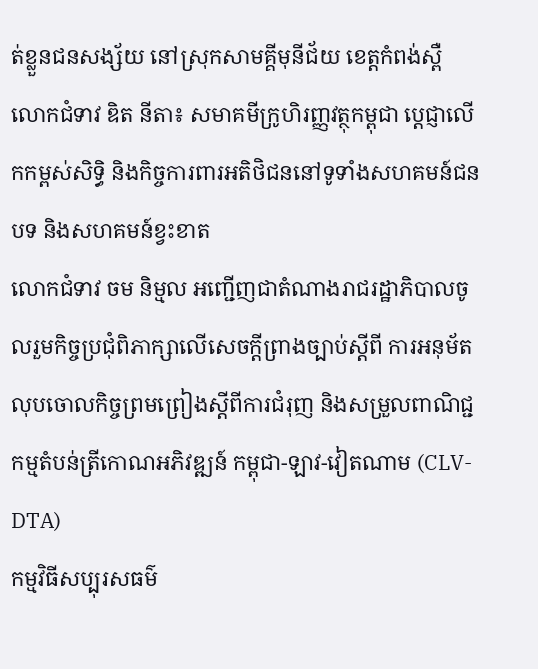ត់ខ្លួនជនសង្ស័យ នៅស្រុកសាមគ្គីមុនីជ័យ ខេត្តកំពង់ស្ពឺ
លោកជំទាវ ឌិត នីតា៖ សមាគមីក្រូហិរញ្ញវត្ថុកម្ពុជា ប្តេជ្ញាលើកកម្ពស់សិទ្ធិ និងកិច្ចការពារអតិថិជននៅទូទាំងសហគមន៍ជនបទ និងសហគមន៍ខ្វះខាត
លោកជំទាវ ចម និម្មល អញ្ជើញជាតំណាងរាជរដ្ឋាភិបាលចូលរួមកិច្ចប្រជុំពិភាក្សាលើសេចក្តីព្រាងច្បាប់ស្តីពី ការអនុម័តលុបចោលកិច្ចព្រមព្រៀងស្តីពីការជំរុញ និងសម្រួលពាណិជ្ជកម្មតំបន់ត្រីកោណអភិវឌ្ឍន៍ កម្ពុជា-ឡាវ-វៀតណាម (CLV-DTA)
កម្មវិធីសប្បុរសធម៌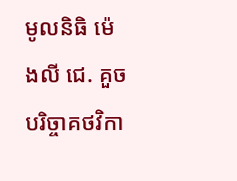មូលនិធិ ម៉េងលី ជេ. គួច បរិច្ចាគថវិកា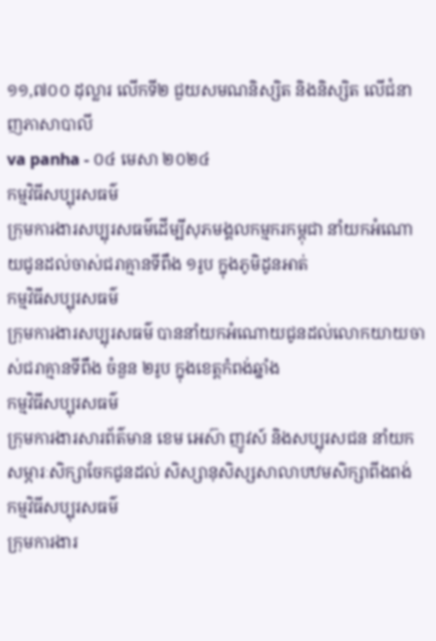១១,៧០០ ដុល្លារ លើកទី២ ជួយសមណនិស្សិត និងនិស្សិត លើជំនាញភាសាបាលី
va panha - ០៤ មេសា ២០២៤
កម្មវិធីសប្បុរសធម៌
ក្រុមការងារសប្បុរសធម៌ដើម្បីសុភមង្គលកម្មករកម្ពុជា នាំយកអំណោយជូនដល់ចាស់ជរាគ្មានទីពឹង ១រូប ក្នុងភូមិដូនអាត់
កម្មវិធីសប្បុរសធម៌
ក្រុមការងារសប្បុរសធម៌ បាននាំយកអំណោយជូនដល់លោកយាយចាស់ជរាគ្មានទីពឹង ចំនួន ២រូប ក្នុងខេត្តកំពង់ឆ្នាំង
កម្មវិធីសប្បុរសធម៌
ក្រុមការងារសារព័ត៌មាន ខេម អេស៊ា ញូវស៍ និងសប្បុរសជន នាំយកសម្ភារៈសិក្សាចែកជូនដល់ សិស្សានុសិស្សសាលាបឋមសិក្សាពីងពង់
កម្មវិធីសប្បុរសធម៌
ក្រុមការងារ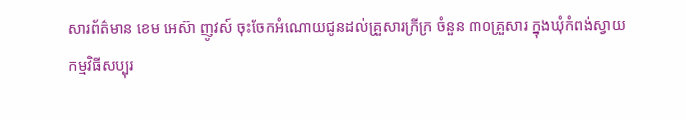សារព័ត៌មាន ខេម អេស៊ា ញូវស៍ ចុះចែកអំណោយជូនដល់គ្រួសារក្រីក្រ ចំនួន ៣០គ្រួសារ ក្នុងឃុំកំពង់ស្វាយ
កម្មវិធីសប្បុរ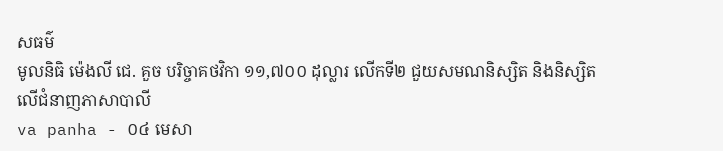សធម៌
មូលនិធិ ម៉េងលី ជេ. គួច បរិច្ចាគថវិកា ១១,៧០០ ដុល្លារ លើកទី២ ជួយសមណនិស្សិត និងនិស្សិត លើជំនាញភាសាបាលី
va panha - ០៤ មេសា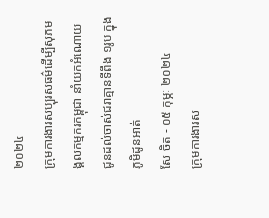២០២៤
ក្រុមការងារសប្បុរសធម៌ដើម្បីសុភមង្គលកម្មករកម្ពុជា នាំយកអំណោយជូនដល់ចាស់ជរាគ្មានទីពឹង ១រូប ក្នុងភូមិដូនអាត់
សែ ចិត - ០៥ កុម្ភៈ ២០២៤
ក្រុមការងារស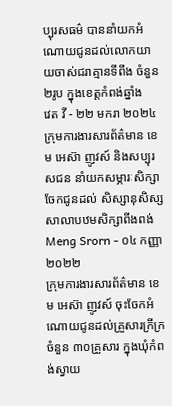ប្បុរសធម៌ បាននាំយកអំណោយជូនដល់លោកយាយចាស់ជរាគ្មានទីពឹង ចំនួន ២រូប ក្នុងខេត្តកំពង់ឆ្នាំង
វេត វី - ២២ មករា ២០២៤
ក្រុមការងារសារព័ត៌មាន ខេម អេស៊ា ញូវស៍ និងសប្បុរសជន នាំយកសម្ភារៈសិក្សាចែកជូនដល់ សិស្សានុសិស្សសាលាបឋមសិក្សាពីងពង់
Meng Srorn - ០៤ កញ្ញា ២០២២
ក្រុមការងារសារព័ត៌មាន ខេម អេស៊ា ញូវស៍ ចុះចែកអំណោយជូនដល់គ្រួសារក្រីក្រ ចំនួន ៣០គ្រួសារ ក្នុងឃុំកំពង់ស្វាយ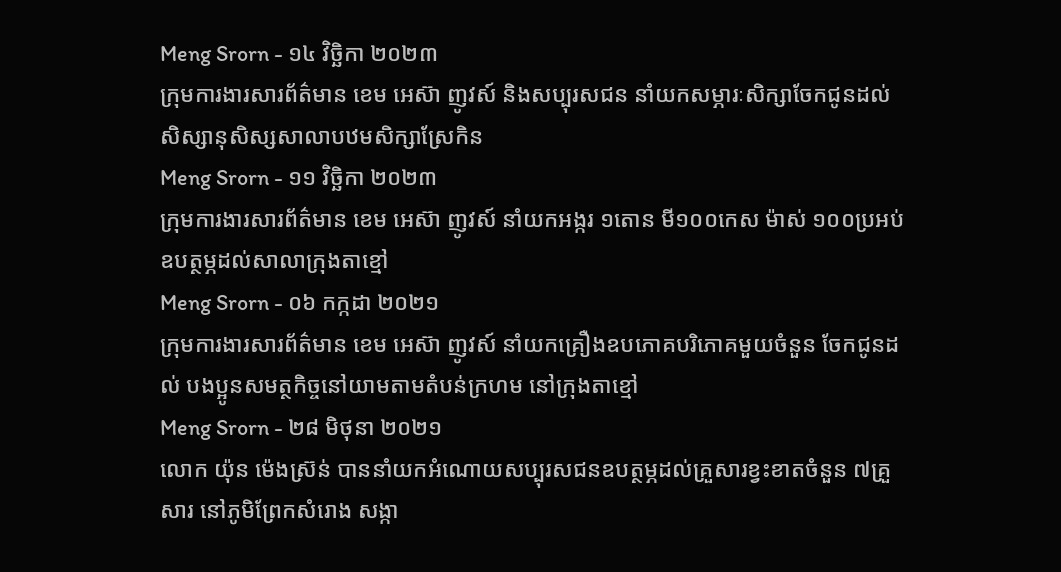Meng Srorn - ១៤ វិច្ឆិកា ២០២៣
ក្រុមការងារសារព័ត៌មាន ខេម អេស៊ា ញូវស៍ និងសប្បុរសជន នាំយកសម្ភារៈសិក្សាចែកជូនដល់ សិស្សានុសិស្សសាលាបឋមសិក្សាស្រែកិន
Meng Srorn - ១១ វិច្ឆិកា ២០២៣
ក្រុមការងារសារព័ត៌មាន ខេម អេស៊ា ញូវស៍ នាំយកអង្ករ ១តោន មី១០០កេស ម៉ាស់ ១០០ប្រអប់ ឧបត្ថម្ភដល់សាលាក្រុងតាខ្មៅ
Meng Srorn - ០៦ កក្កដា ២០២១
ក្រុមការងារសារព័ត៌មាន ខេម អេស៊ា ញូវស៍ នាំយកគ្រឿងឧបភោគបរិភោគមួយចំនួន ចែកជូនដល់ បងប្អូនសមត្ថកិច្ចនៅយាមតាមតំបន់ក្រហម នៅក្រុងតាខ្មៅ
Meng Srorn - ២៨ មិថុនា ២០២១
លោក យ៉ុន ម៉េងស្រ៊ន់ បាននាំយកអំណោយសប្បុរសជនឧបត្ថម្ភដល់គ្រួសារខ្វះខាតចំនួន ៧គ្រួសារ នៅភូមិព្រែកសំរោង សង្កា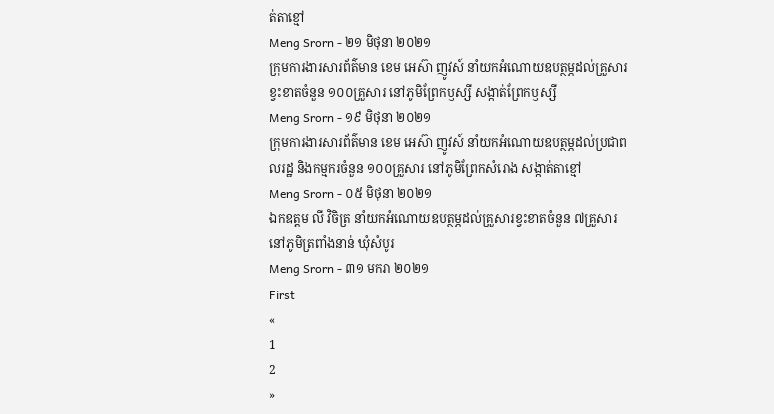ត់តាខ្មៅ
Meng Srorn - ២១ មិថុនា ២០២១
ក្រុមការងារសារព័ត៌មាន ខេម អេស៊ា ញូវស៍ នាំយកអំណោយឧបត្ថម្ភដល់គ្រួសារខ្វះខាតចំនួន ១០០គ្រួសារ នៅភូមិព្រែកឫស្សី សង្កាត់ព្រែកឫស្សី
Meng Srorn - ១៩ មិថុនា ២០២១
ក្រុមការងារសារព័ត៌មាន ខេម អេស៊ា ញូវស៍ នាំយកអំណោយឧបត្ថម្ភដល់ប្រជាពលរដ្ឋ និងកម្មករចំនួន ១០០គ្រួសារ នៅភូមិព្រែកសំរោង សង្កាត់តាខ្មៅ
Meng Srorn - ០៥ មិថុនា ២០២១
ឯកឧត្តម លី វិចិត្រ នាំយកអំណោយឧបត្ថម្ភដល់គ្រួសារខ្វះខាតចំនួន ៧គ្រួសារ នៅភូមិត្រពាំងនាន់ ឃុំសំបូរ
Meng Srorn - ៣១ មករា ២០២១
First
«
1
2
»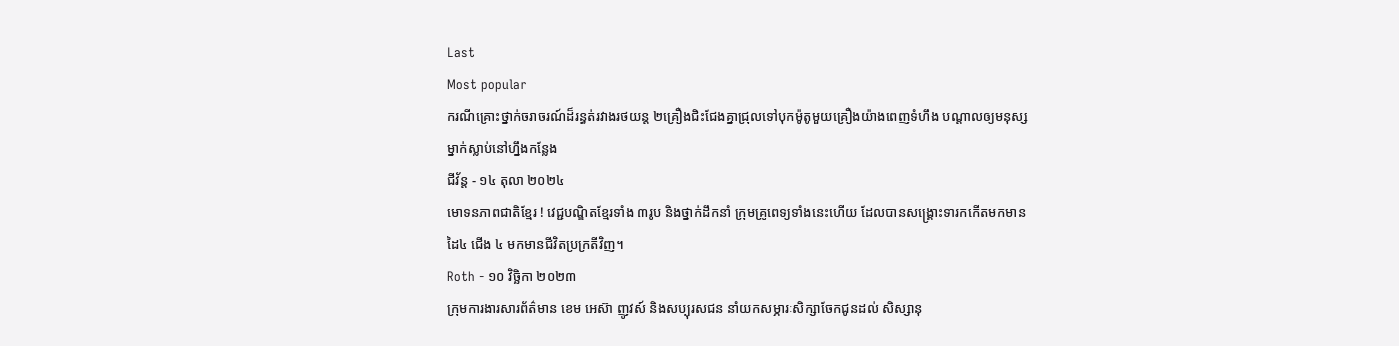Last
Most popular
ករណីគ្រោះថ្នាក់ចរាចរណ៍ដ៏រន្ធត់រវាងរថយន្ត ២គ្រឿងជិះជែងគ្នាជ្រុលទៅបុកម៉ូតូមួយគ្រឿងយ៉ាងពេញទំហឹង បណ្ដាលឲ្យមនុស្សម្នាក់ស្លាប់នៅហ្នឹងកន្លែង
ជីវ័ន្ត - ១៤ តុលា ២០២៤
មោទនភាពជាតិខ្មែរ ! វេជ្ជបណ្ឌិតខ្មែរទាំង ៣រូប និងថ្នាក់ដឹកនាំ ក្រុមគ្រូពេទ្យទាំងនេះហើយ ដែលបានសង្រ្គោះទារកកើតមកមានដៃ៤ ជើង ៤ មកមានជីវិតប្រក្រតីវិញ។
Roth - ១០ វិច្ឆិកា ២០២៣
ក្រុមការងារសារព័ត៌មាន ខេម អេស៊ា ញូវស៍ និងសប្បុរសជន នាំយកសម្ភារៈសិក្សាចែកជូនដល់ សិស្សានុ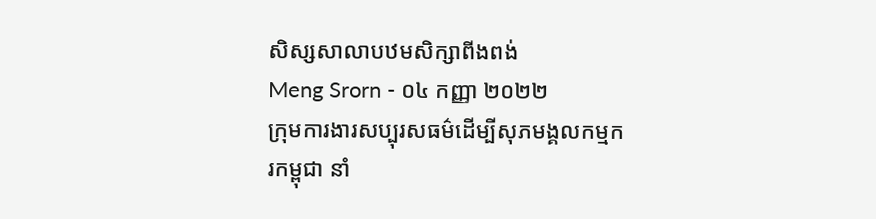សិស្សសាលាបឋមសិក្សាពីងពង់
Meng Srorn - ០៤ កញ្ញា ២០២២
ក្រុមការងារសប្បុរសធម៌ដើម្បីសុភមង្គលកម្មករកម្ពុជា នាំ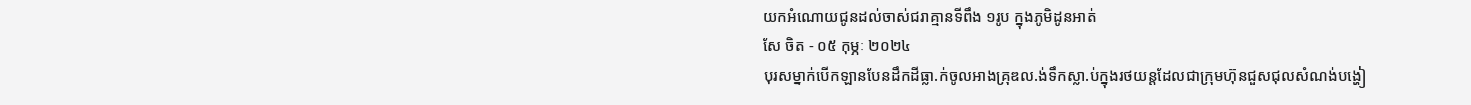យកអំណោយជូនដល់ចាស់ជរាគ្មានទីពឹង ១រូប ក្នុងភូមិដូនអាត់
សែ ចិត - ០៥ កុម្ភៈ ២០២៤
បុរសម្នាក់បើកឡានបែនដឹកដីធ្លា.ក់ចូលអាងគ្រុឌល.ង់ទឹកស្លា.ប់ក្នុងរថយន្តដែលជាក្រុមហ៊ុនជួសជុលសំណង់បង្ហៀ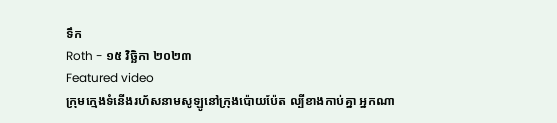ទឹក
Roth - ១៥ វិច្ឆិកា ២០២៣
Featured video
ក្រុមក្មេងទំនើងរហ័សនាមសូឡូនៅក្រុងប៉ោយប៉ែត ល្បីខាងកាប់គ្នា អ្នកណា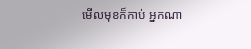មើលមុខក៏កាប់ អ្នកណា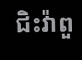ជិះវ៉ាពួ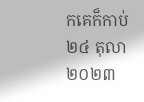កគេក៏កាប់
២៤ តុលា ២០២៣